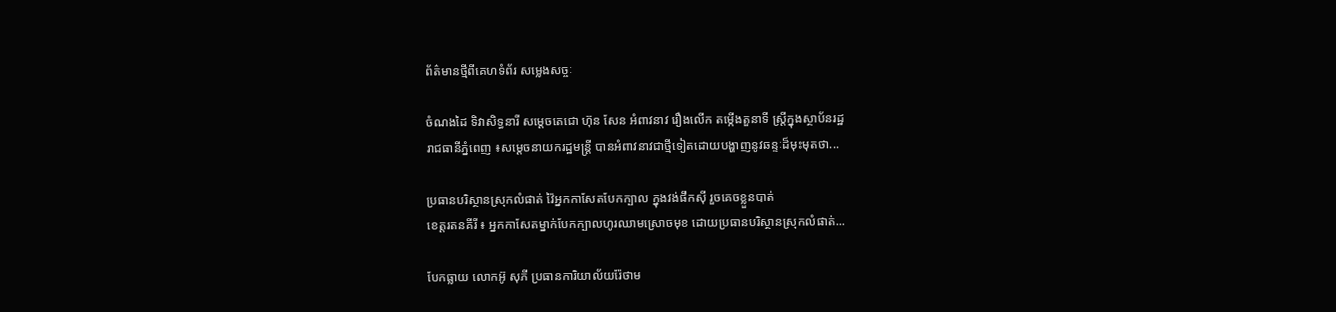ព័ត៌មានថ្មីពីគេហទំព័រ សម្លេងសច្ចៈ

ចំណងដៃ ទិវាសិទ្ធនារី សម្តេចតេជោ ហ៊ុន សែន អំពាវនាវ រឿងលើក តម្កើងតួនាទី ស្ត្រីក្នុងស្ថាប័នរដ្ឋ
រាជធានីភ្នំពេញ ៖សម្តេចនាយករដ្ឋមន្ត្រី បានអំពាវនាវជាថ្មីទៀតដោយបង្ហាញនូវឆន្ទៈដ៏មុះមុតថា...

ប្រធានបរិស្ថានស្រុកលំផាត់ វ៉ៃអ្នកកាសែតបែកក្បាល ក្នុងវង់ផឹកស៊ី រួចគេចខ្លួនបាត់
ខេត្តរតនគីរី ៖ អ្នកកាសែតម្នាក់បែកក្បាលហូរឈាមស្រោចមុខ ដោយប្រធានបរិស្ថានស្រុកលំផាត់...

បែកធ្លាយ លោកអ៊ូ សុភី ប្រធានការិយាល័យរ៉ែថាម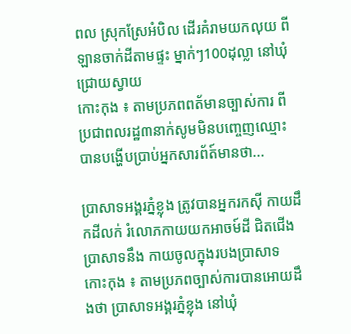ពល ស្រុកស្រែអំបិល ដើរគំរាមយកលុយ ពីឡានចាក់ដីតាមផ្ទះ ម្នាក់ៗ100ដុល្លា នៅឃុំជ្រោយស្វាយ
កោះកុង ៖ តាមប្រភពពត័មានច្បាស់ការ ពីប្រជាពលរដ្ឋ៣នាក់សូមមិនបញ្ចេញឈ្មោះ បានបង្ហើបប្រាប់អ្នកសារព័ត៍មានថា...

ប្រាសាទអង្គរភ្នំខ្លុង ត្រូវបានអ្នករកស៊ី កាយដឹកដីលក់ រំលោភកាយយកអាចម៍ដី ជិតជើងប្រាសាទនឹង កាយចូលក្នុងរបងប្រាសាទ
កោះកុង ៖ តាមប្រភពច្បាស់ការបានអោយដឹងថា ប្រាសាទអង្គរភ្នំខ្លុង នៅឃុំ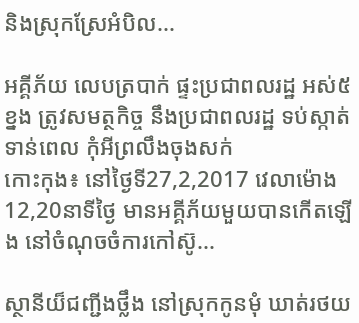និងស្រុកស្រែអំបិល...

អគ្គីភ័យ លេបត្របាក់ ផ្ទះប្រជាពលរដ្ឋ អស់៥ខ្នង ត្រូវសមត្ថកិច្ច នឹងប្រជាពលរដ្ឋ ទប់ស្កាត់ទាន់ពេល កុំអីព្រលឹងចុងសក់
កោះកុង៖ នៅថ្ងៃទី27,2,2017 វេលាម៉ោង12,20នាទីថ្ងៃ មានអគ្គីភ័យមួយបានកើតឡើង នៅចំណុចចំការកៅស៊ូ...

ស្ថានីយ៏ជញ្ជីងថ្លឹង នៅស្រុកកូនមុំ ឃាត់រថយ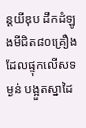ន្តយីឌុប ដឹកដំឡូងមីជិត៨០គ្រឿង ដែលផ្ទុកលើសទម្ងន់ បង្អួតស្នាដៃ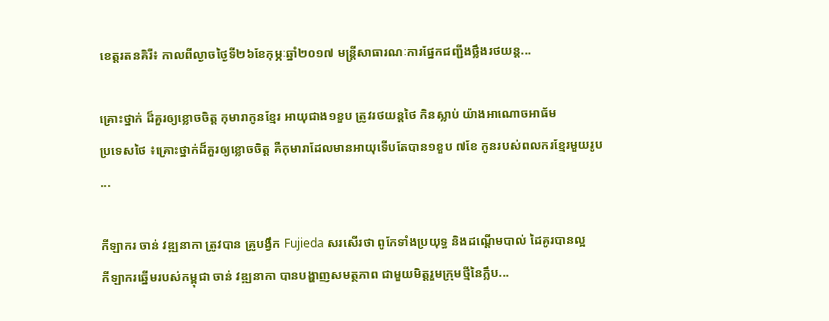ខេត្តរតនគិរី៖ កាលពីល្ងាចថ្ងៃទី២៦ខែកុម្ភៈឆ្នាំ២០១៧ មន្ត្រីសាធារណៈការផ្នែកជញ្ជីងថ្លឹងរថយន្ត...

គ្រោះថ្នាក់ ដ៏គួរឲ្យខ្លោចចិត្ត កុមារាកូនខ្មែរ អាយុជាង១ខួប ត្រូវរថយន្តថៃ កិនស្លាប់ យ៉ាងអាណោចអាធ័ម
ប្រទេសថៃ ៖គ្រោះថ្នាក់ដ៏គួរឲ្យខ្លោចចិត្ត គឺកុមារាដែលមានអាយុទើបតែបាន១ខួប ៧ខែ កូនរបស់ពលករខ្មែរមួយរូប ...

កីឡាករ ចាន់ វឌ្ឍនាកា ត្រូវបាន គ្រូបង្វឹក Fujieda សរសើរថា ពូកែទាំងប្រយុទ្ធ និងដណ្ដើមបាល់ ដៃគូរបានល្អ
កីឡាករឆ្នើមរបស់កម្ពុជា ចាន់ វឌ្ឍនាកា បានបង្ហាញសមត្ថភាព ជាមួយមិត្តរួមក្រុមថ្មីនៃក្លឹប...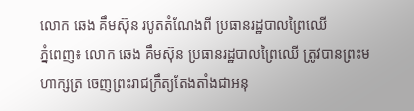លោក ឆេង គឹមស៊ុន របូតតំណែងពី ប្រធានរដ្ឋបាលព្រៃឈើ
ភ្នំពេញ៖ លោក ឆេង គឹមស៊ុន ប្រធានរដ្ឋបាលព្រៃឈើ ត្រូវបានព្រះមហាក្សត្រ ចេញព្រះរាជក្រឹត្យតែងតាំងជាអនុ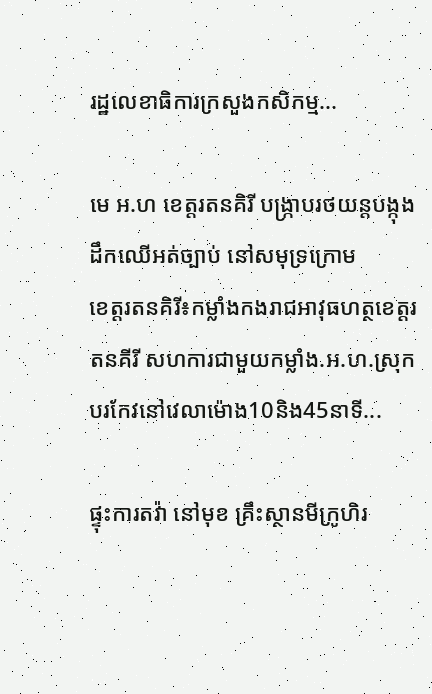រដ្ឋលេខាធិការក្រសួងកសិកម្ម...

មេ អ.ហ ខេត្តរតនគិរី បង្ក្រាបរថយន្តបង្កុង ដឹកឈើអត់ច្បាប់ នៅសមុទ្រក្រោម
ខេត្តរតនគិរី៖កម្លាំងកងរាជអាវុធហត្ថខេត្តរតនគីរី សហការជាមួយកម្លាំង.អ.ហ.ស្រុកបរកែវនៅវេលាម៉ោង10និង45នាទី...

ផ្ទុះការតវ៉ា នៅមុខ គ្រឹះស្ថានមីក្រូហិរ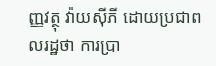ញ្ញវត្ថុ វ៉ាយស៊ីភី ដោយប្រជាពលរដ្ឋថា ការប្រា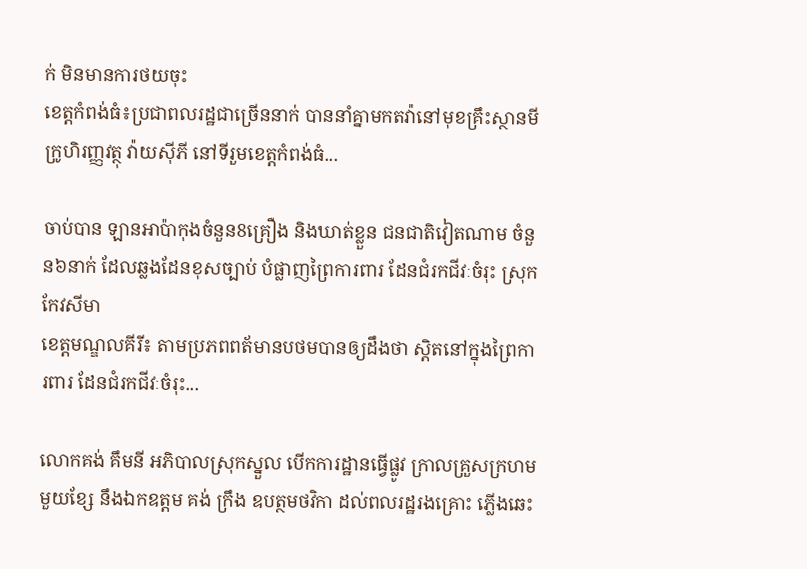ក់ មិនមានការថយចុះ
ខេត្តកំពង់ធំ៖ប្រជាពលរដ្ឋជាច្រើននាក់ បាននាំគ្នាមកតវ៉ានៅមុខគ្រឹះស្ថានមីក្រូហិរញ្ញវត្ថុ វ៉ាយស៊ីភី នៅទីរួមខេត្តកំពង់ធំ...

ចាប់បាន ឡានអាប៉ាកុងចំនួន8គ្រឿង និងឃាត់ខ្លួន ជនជាតិវៀតណាម ចំនួន៦នាក់ ដែលឆ្លងដែនខុសច្បាប់ បំផ្លាញព្រៃការពារ ដែនជំរកជីវៈចំរុះ ស្រុកកែវសីមា
ខេត្តមណ្ឌលគីរី៖ តាមប្រភពពត័មានបថមបានឲ្យដឹងថា ស្តិតនៅក្នុងព្រៃការពារ ដែនជំរកជីវៈចំរុះ...

លោកគង់ គឹមនី អភិបាលស្រុកស្នួល បើកការដ្ឋានធ្វើផ្លូវ ក្រាលគ្រួសក្រហម មួយខ្សែ នឹងឯកឧត្តម គង់ ក្រឹង ឧបត្ថមថវិកា ដល់ពលរដ្ឋរងគ្រោះ ភ្លើងឆេះ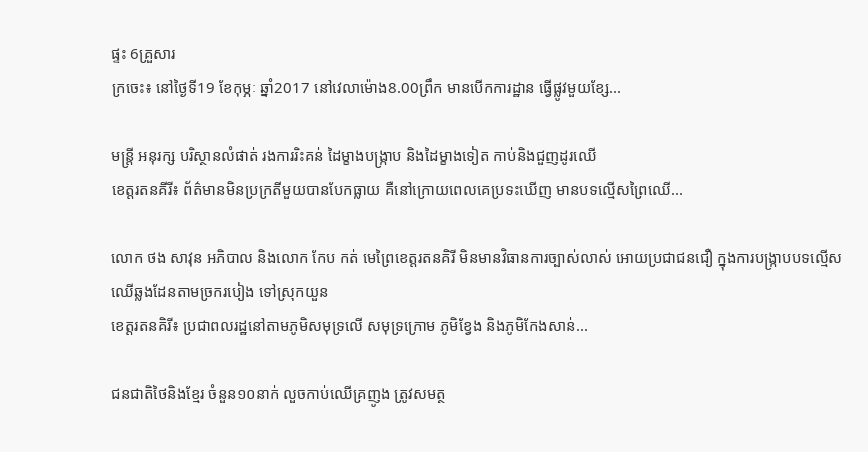ផ្ទះ 6គ្រួសារ
ក្រចេះ៖ នៅថ្ងៃទី19 ខែកុម្ភៈ ឆ្នាំ2017 នៅវេលាម៉ោង8.00ព្រឹក មានបើកការដ្ឋាន ធ្វើផ្លូវមួយខ្សែ...

មន្ត្រី អនុរក្ស បរិស្ថានលំផាត់ រងការរិះគន់ ដៃម្ខាងបង្ក្រាប និងដៃម្ខាងទៀត កាប់និងជួញដូរឈើ
ខេត្តរតនគីរី៖ ព័ត៌មានមិនប្រក្រតីមួយបានបែកធ្លាយ គឺនៅក្រោយពេលគេប្រទះឃើញ មានបទល្មើសព្រៃឈើ...

លោក ថង សាវុន អភិបាល និងលោក កែប កត់ មេព្រៃខេត្តរតនគិរី មិនមានវិធានការច្បាស់លាស់ អោយប្រជាជនជឿ ក្នុងការបង្រ្កាបបទល្មើស ឈើឆ្លងដែនតាមច្រករបៀង ទៅស្រុកយួន
ខេត្តរតនគិរី៖ ប្រជាពលរដ្ឋនៅតាមភូមិសមុទ្រលើ សមុទ្រក្រោម ភូមិខ្វែង និងភូមិកែងសាន់...

ជនជាតិថៃនិងខ្មែរ ចំនួន១០នាក់ លួចកាប់ឈើគ្រញូង ត្រូវសមត្ថ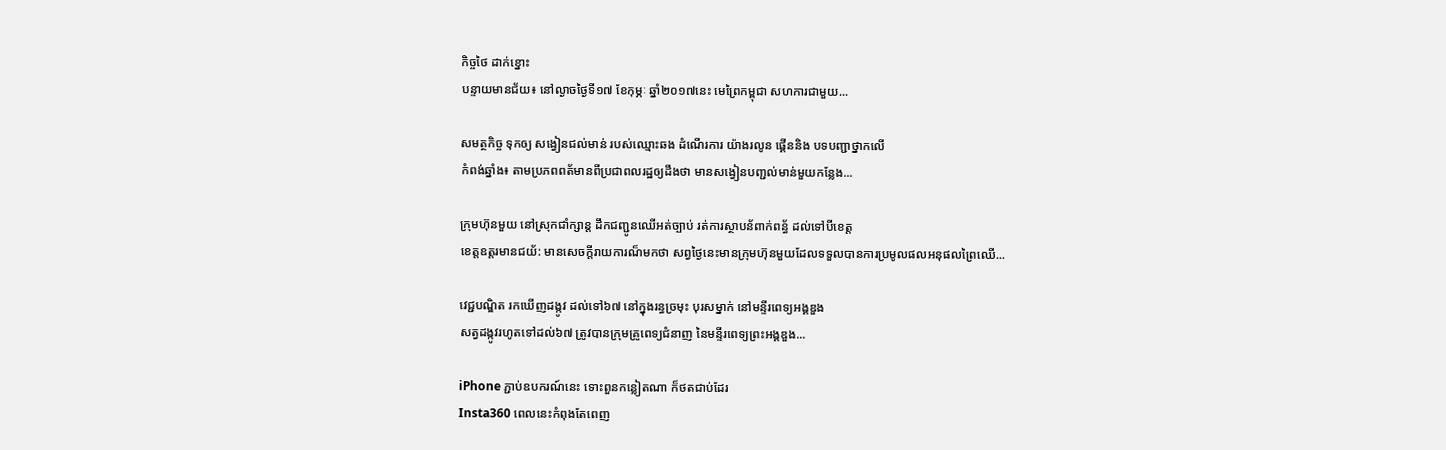កិច្ចថៃ ដាក់ខ្នោះ
បន្ទាយមានជ័យ៖ នៅល្ងាចថ្ងៃទី១៧ ខែកុម្ភៈ ឆ្នាំ២០១៧នេះ មេព្រៃកម្ពុជា សហការជាមួយ...

សមត្ថកិច្ច ទុកឲ្យ សង្វៀនជល់មាន់ របស់ឈ្មោះឆង ដំណើរការ យ៉ាងរលូន ផ្គើននិង បទបញ្ជាថ្នាកលើ
កំពង់ឆ្នាំង៖ តាមប្រភពពត័មានពីប្រជាពលរដ្ឋឲ្យដឹងថា មានសង្វៀនបញ្ជល់មាន់មួយកន្លែង...

ក្រុមហ៊ុនមួយ នៅស្រុកជាំក្សាន្ដ ដឹកជញ្ជូនឈើអត់ច្បាប់ រត់ការស្ថាបន័ពាក់ពន្ធ័ ដល់ទៅបីខេត្ត
ខេត្តឧត្តរមានជយ័: មានសេចក្ដីរាយការណ៏មកថា សព្វថ្ងៃនេះមានក្រុមហ៊ុនមួយដែលទទួលបានការប្រមូលផលអនុផលព្រៃឈើ...

វេជ្ជបណ្ឌិត រកឃើញដង្កូវ ដល់ទៅ៦៧ នៅក្នុងរន្ធច្រមុះ បុរសម្នាក់ នៅមន្ទីរពេទ្យអង្គឌួង
សត្វដង្កូវរហូតទៅដល់៦៧ ត្រូវបានក្រុមគ្រូពេទ្យជំនាញ នៃមន្ទីរពេទ្យព្រះអង្គឌួង...

iPhone ភ្ជាប់ឧបករណ៍នេះ ទោះពួនកន្លៀតណា ក៏ថតជាប់ដែរ
Insta360 ពេលនេះកំពុងតែពេញ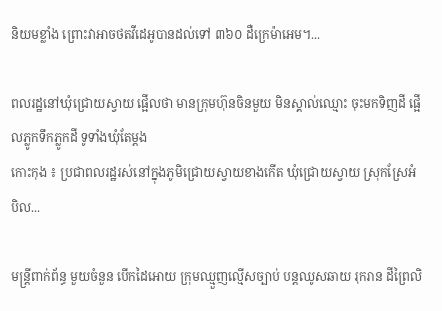និយមខ្លាំង ព្រោះវាអាចថតវីដេអូបានដល់ទៅ ៣៦០ ដឺក្រេម៉ាអេម។...

ពលរដ្ឋនៅឃុំជ្រោយស្វាយ ផ្អើលថា មានក្រុមហ៊ុនចិនមួយ មិនស្គាល់ឈ្មោះ ចុះមកទិញដី ផ្អើលភ្លូកទឹកភ្លូកដី ទូទាំងឃុំតែម្ដង
កោះកុង ៖ ប្រជាពលរដ្ឋរស់នៅក្នុងភូមិជ្រោយស្វាយខាងកើត ឃុំជ្រោយស្វាយ ស្រុកស្រែអំបិល...

មន្រ្ដីពាក់ព័ន្ធ មួយចំនួន បើកដៃអោយ ក្រុមឈ្មួញល្មើសច្បាប់ បន្ដឈូសឆាយ រុករាន ដីព្រៃលិ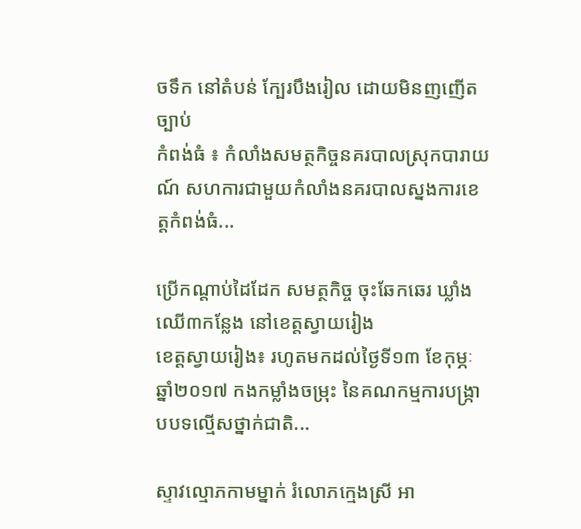ចទឹក នៅតំបន់ ក្បែរបឹងរៀល ដោយមិនញញើតច្បាប់
កំពង់ធំ ៖ កំលាំងសមត្ថកិច្ចនគរបាលស្រុកបារាយណ៍ សហការជាមួយកំលាំងនគរបាលស្នងការខេត្តកំពង់ធំ...

ប្រើកណ្តាប់ដៃដែក សមត្ថកិច្ច ចុះឆែកឆេរ ឃ្លាំងឈើ៣កន្លែង នៅខេត្តស្វាយរៀង
ខេត្តស្វាយរៀង៖ រហូតមកដល់ថ្ងៃទី១៣ ខែកុម្ភៈ ឆ្នាំ២០១៧ កងកម្លាំងចម្រុះ នៃគណកម្មការបង្ក្រាបបទល្មើសថ្នាក់ជាតិ...

ស្ទាវល្មោភកាមម្នាក់ រំលោភក្មេងស្រី អា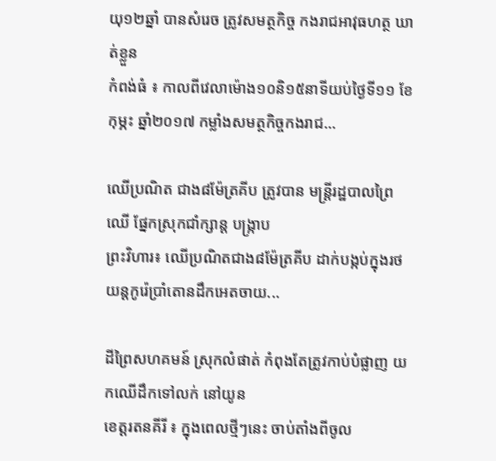យុ១២ឆ្នាំ បានសំរេច ត្រូវសមត្ថកិច្ច កងរាជអាវុធហត្ថ ឃាត់ខ្លួន
កំពង់ធំ ៖ កាលពីវេលាម៉ោង១០និ១៥នាទីយប់ថ្ងៃទី១១ ខែកុម្ភះ ឆ្នាំ២០១៧ កម្លាំងសមត្ថកិច្ចកងរាជ...

ឈើប្រណិត ជាង៨ម៉ែត្រគីប ត្រូវបាន មន្រ្តីរដ្ឋបាលព្រៃឈើ ផ្នែកស្រុកជាំក្សាន្ត បង្ក្រាប
ព្រះវិហារ៖ ឈើប្រណិតជាង៨ម៉ែត្រគីប ដាក់បង្កប់ក្នុងរថយន្តកូរ៉េប្រាំតោនដឹកអេតចាយ...

ដីព្រៃសហគមន៍ ស្រុកលំផាត់ កំពុងតែត្រូវកាប់បំផ្លាញ យកឈើដឹកទៅលក់ នៅយូន
ខេត្តរតនគីរី ៖ ក្នុងពេលថ្មីៗនេះ ចាប់តាំងពីចូល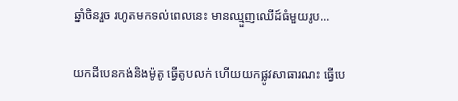ឆ្នាំចិនរួច រហូតមកទល់ពេលនេះ មានឈ្មួញឈើដ៍ធំមួយរូប...

យកដីបេនកង់និងម៉ូតូ ធ្វើតូបលក់ ហើយយកផ្លូវសាធារណះ ធ្វើបេ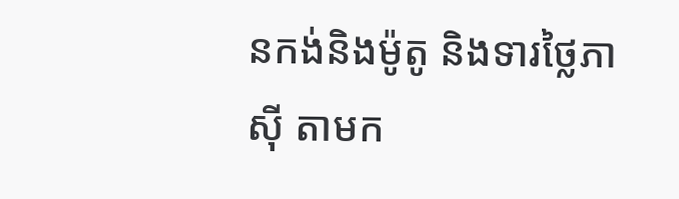នកង់និងម៉ូតូ និងទារថ្លៃភាស៊ី តាមក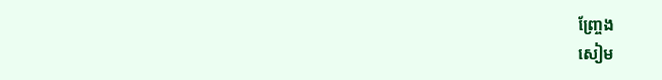ញ្ច្រែង
សៀម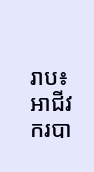រាប៖ អាជីវករបា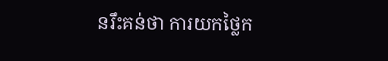នរឹះគន់ថា ការយកថ្លៃក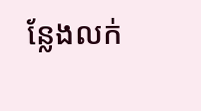ន្លែងលក់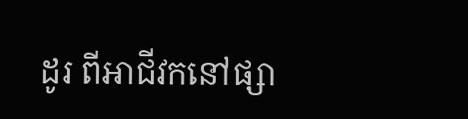ដូរ ពីអាជីវកនៅផ្សា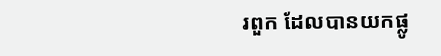រពួក ដែលបានយកផ្លូ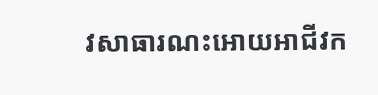វសាធារណះអោយអាជីវក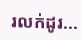រលក់ដូរ...